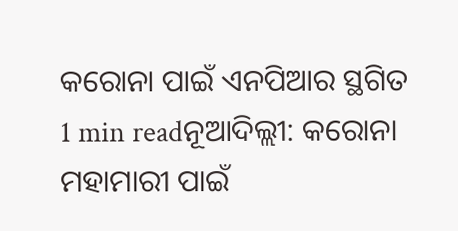କରୋନା ପାଇଁ ଏନପିଆର ସ୍ଥଗିତ
1 min readନୂଆଦିଲ୍ଲୀ: କରୋନା ମହାମାରୀ ପାଇଁ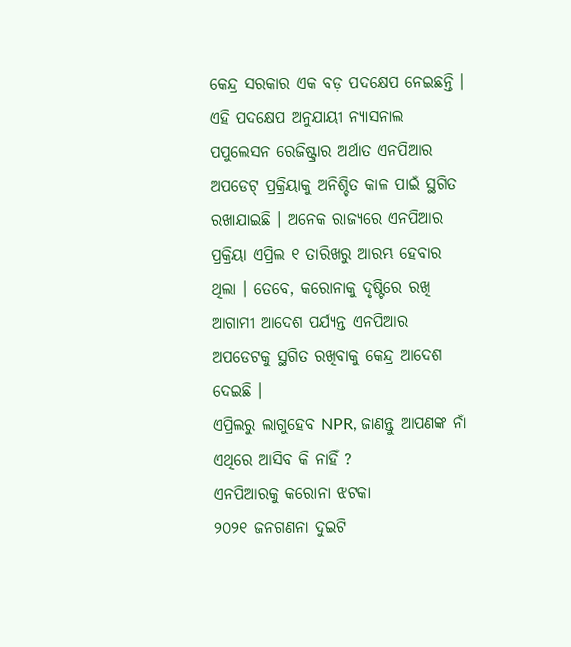କେନ୍ଦ୍ର ସରକାର ଏକ ବଡ଼ ପଦକ୍ଷେପ ନେଇଛନ୍ତି । ଏହି ପଦକ୍ଷେପ ଅନୁଯାୟୀ ନ୍ୟାସନାଲ ପପୁଲେସନ ରେଜିଷ୍ଟ୍ରାର ଅର୍ଥାତ ଏନପିଆର ଅପଡେଟ୍ ପ୍ରକ୍ରିୟାକୁ ଅନିଶ୍ଚିତ କାଳ ପାଇଁ ସ୍ଥଗିତ ରଖାଯାଇଛି । ଅନେକ ରାଜ୍ୟରେ ଏନପିଆର ପ୍ରକ୍ରିୟା ଏପ୍ରିଲ ୧ ତାରିଖରୁ ଆରମ୍ଭ ହେବାର ଥିଲା । ତେବେ, କରୋନାକୁ ଦୃଷ୍ଟିରେ ରଖି ଆଗାମୀ ଆଦେଶ ପର୍ଯ୍ୟନ୍ତ ଏନପିଆର ଅପଡେଟକୁ ସ୍ଥଗିତ ରଖିବାକୁ କେନ୍ଦ୍ର ଆଦେଶ ଦେଇଛି ।
ଏପ୍ରିଲରୁ ଲାଗୁହେବ NPR, ଜାଣନ୍ତୁ ଆପଣଙ୍କ ନାଁ ଏଥିରେ ଆସିବ କି ନାହିଁ ?
ଏନପିଆରକୁ କରୋନା ଝଟକା
୨୦୨୧ ଜନଗଣନା ଦୁଇଟି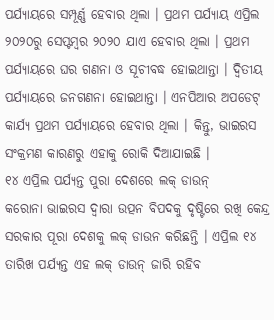ପର୍ଯ୍ୟାୟରେ ସମ୍ପୂର୍ଣ୍ଣ ହେବାର ଥିଲା । ପ୍ରଥମ ପର୍ଯ୍ୟାୟ ଏପ୍ରିଲ ୨୦୨୦ରୁ ସେପ୍ଟମ୍ବର ୨୦୨୦ ଯାଏ ହେବାର ଥିଲା । ପ୍ରଥମ ପର୍ଯ୍ୟାୟରେ ଘର ଗଣନା ଓ ସୂଚୀବଦ୍ଧ ହୋଇଥାନ୍ତା । ଦ୍ୱିତୀୟ ପର୍ଯ୍ୟାୟରେ ଜନଗଣନା ହୋଇଥାନ୍ତା । ଏନପିଆର ଅପଡେଟ୍ କାର୍ଯ୍ୟ ପ୍ରଥମ ପର୍ଯ୍ୟାୟରେ ହେବାର ଥିଲା । କିନ୍ତୁ, ଭାଇରସ ସଂକ୍ରମଣ କାରଣରୁ ଏହାକୁ ରୋକି ଦିଆଯାଇଛି ।
୧୪ ଏପ୍ରିଲ ପର୍ଯ୍ୟନ୍ତ ପୁରା ଦେଶରେ ଲକ୍ ଡାଉନ୍
କରୋନା ଭାଇରସ ଦ୍ୱାରା ଉତ୍ପନ ବିପଦକୁ ଦୃଷ୍ଟିରେ ରଖି କେନ୍ଦ୍ର ସରକାର ପୂରା ଦେଶକୁ ଲକ୍ ଡାଉନ କରିଛନ୍ତି । ଏପ୍ରିଲ ୧୪ ତାରିଖ ପର୍ଯ୍ୟନ୍ତ ଏହ ଲକ୍ ଡାଉନ୍ ଜାରି ରହିବ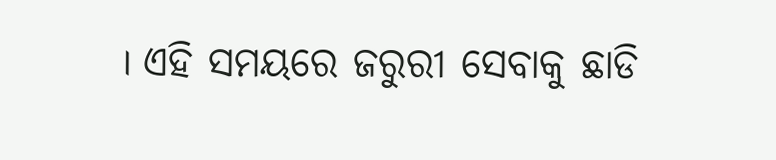। ଏହି ସମୟରେ ଜରୁରୀ ସେବାକୁ ଛାଡି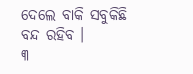ଦେଲେ ବାକି ସବୁକିଛି ବନ୍ଦ ରହିବ ।
୩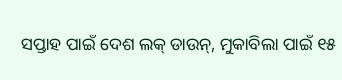ସପ୍ତାହ ପାଇଁ ଦେଶ ଲକ୍ ଡାଉନ୍, ମୁକାବିଲା ପାଇଁ ୧୫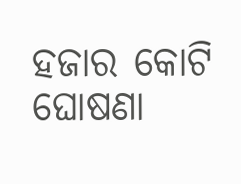ହଜାର କୋଟି ଘୋଷଣା